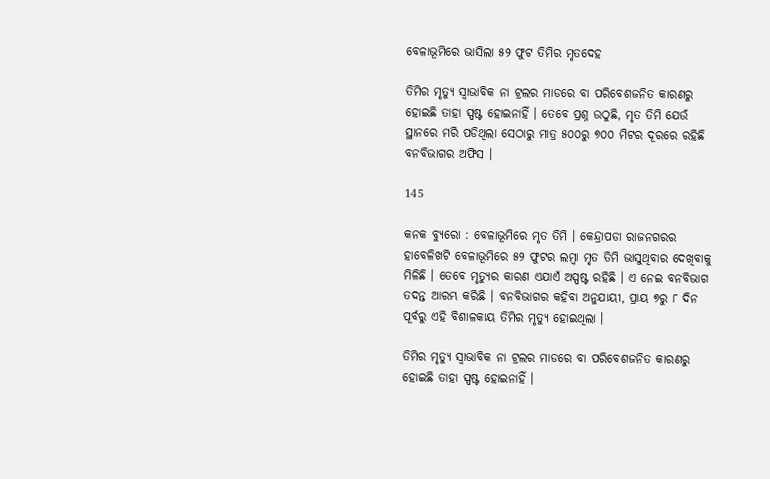ବେଳାଭୂମିରେ ଭାସିଲା ୫୨ ଫୁଟ ତିମିର ମୃତଦେହ

ତିମିର ମୃତ୍ୟୁ ସ୍ୱାଭାବିକ ନା ଟ୍ରଲର ମାଡରେ ବା ପରିବେଶଜନିତ କାରଣରୁ ହୋଇଛି ତାହା ସ୍ପଷ୍ଟ ହୋଇନାହିଁ । ତେବେ ପ୍ରଶ୍ନ ଉଠୁଛି, ମୃତ ତିମି ଯେଉଁ ସ୍ଥାନରେ ମରି ପଡିଥିଲା ସେଠାରୁ ମାତ୍ର ୫୦୦ରୁ ୭୦୦ ମିଟର ଦୂରରେ ରହିଛି ବନବିଭାଗର ଅଫିସ ।

145

କନକ ବ୍ୟୁରୋ : ବେଳାଭୂମିରେ ମୃତ ତିମି । କେନ୍ଦ୍ରାପଡା ରାଜନଗରର ହାବେଳିଖଟି ବେଳାଭୂମିରେ ୫୨ ଫୁଟର ଲମ୍ବା ମୃତ ତିମି ଭାସୁଥିବାର ଦେଖିବାକୁ ମିଳିଛି । ତେବେ ମୃତ୍ୟୁର କାରଣ ଏଯାଏଁ ଅସ୍ପଷ୍ଟ ରହିଛି । ଏ ନେଇ ବନବିଭାଗ ତଦନ୍ତ ଆରମ୍ଭ କରିଛି । ବନବିଭାଗର କହିବା ଅନୁଯାୟୀ, ପ୍ରାୟ ୭ରୁ ୮ ଦିନ ପୂର୍ବରୁ ଏହି ବିଶାଳକାୟ ତିମିର ମୃତ୍ୟୁ ହୋଇଥିଲା ।

ତିମିର ମୃତ୍ୟୁ ସ୍ୱାଭାବିକ ନା ଟ୍ରଲର ମାଡରେ ବା ପରିବେଶଜନିତ କାରଣରୁ ହୋଇଛି ତାହା ସ୍ପଷ୍ଟ ହୋଇନାହିଁ ।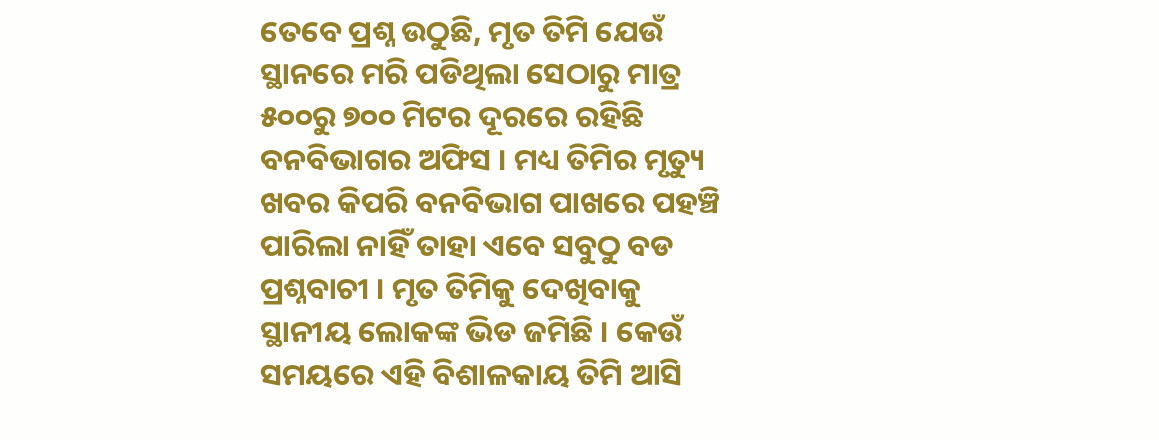ତେବେ ପ୍ରଶ୍ନ ଉଠୁଛି, ମୃତ ତିମି ଯେଉଁ ସ୍ଥାନରେ ମରି ପଡିଥିଲା ସେଠାରୁ ମାତ୍ର ୫୦୦ରୁ ୭୦୦ ମିଟର ଦୂରରେ ରହିଛି ବନବିଭାଗର ଅଫିସ । ମଧ୍ୟ ତିମିର ମୃତ୍ୟୁ ଖବର କିପରି ବନବିଭାଗ ପାଖରେ ପହଞ୍ଚି ପାରିଲା ନାହିଁ ତାହା ଏବେ ସବୁଠୁ ବଡ ପ୍ରଶ୍ନବାଚୀ । ମୃତ ତିମିକୁ ଦେଖିବାକୁ ସ୍ଥାନୀୟ ଲୋକଙ୍କ ଭିଡ ଜମିଛି । କେଉଁ ସମୟରେ ଏହି ବିଶାଳକାୟ ତିମି ଆସି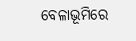ବେଳାଭୂମିରେ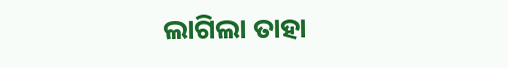ଲାଗିଲା ତାହା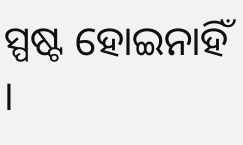ସ୍ପଷ୍ଟ ହୋଇନାହିଁ ।